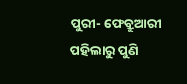ପୁରୀ- ଫେବ୍ରୁଆରୀ ପହିଲାରୁ ପୁଣି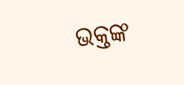ଭକ୍ତଙ୍କ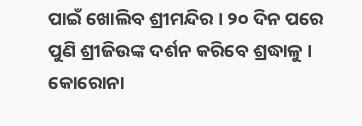ପାଇଁ ଖୋଲିବ ଶ୍ରୀମନ୍ଦିର । ୨୦ ଦିନ ପରେ ପୁଣି ଶ୍ରୀଜିଉଙ୍କ ଦର୍ଶନ କରିବେ ଶ୍ରଦ୍ଧାଳୁ । କୋରୋନା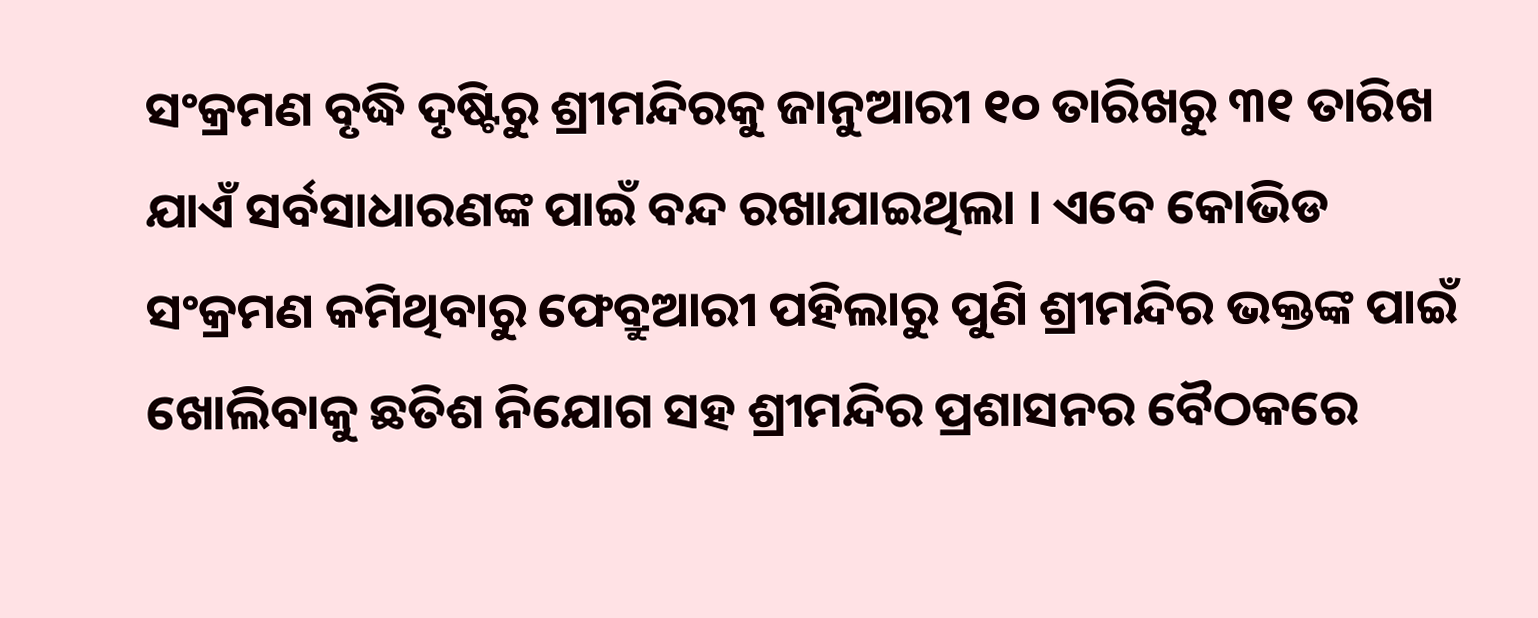ସଂକ୍ରମଣ ବୃଦ୍ଧି ଦୃଷ୍ଟିରୁ ଶ୍ରୀମନ୍ଦିରକୁ ଜାନୁଆରୀ ୧୦ ତାରିଖରୁ ୩୧ ତାରିଖ ଯାଏଁ ସର୍ବସାଧାରଣଙ୍କ ପାଇଁ ବନ୍ଦ ରଖାଯାଇଥିଲା । ଏବେ କୋଭିଡ ସଂକ୍ରମଣ କମିଥିବାରୁ ଫେବ୍ରୁଆରୀ ପହିଲାରୁ ପୁଣି ଶ୍ରୀମନ୍ଦିର ଭକ୍ତଙ୍କ ପାଇଁ ଖୋଲିବାକୁ ଛତିଶ ନିଯୋଗ ସହ ଶ୍ରୀମନ୍ଦିର ପ୍ରଶାସନର ବୈଠକରେ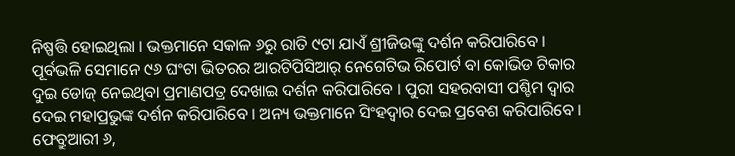ନିଷ୍ପତ୍ତି ହୋଇଥିଲା । ଭକ୍ତମାନେ ସକାଳ ୬ରୁ ରାତି ୯ଟା ଯାଏଁ ଶ୍ରୀଜିଉଙ୍କୁ ଦର୍ଶନ କରିପାରିବେ । ପୂର୍ବଭଳି ସେମାନେ ୯୬ ଘଂଟା ଭିତରର ଆରଟିପିସିଆର୍ ନେଗେଟିଭ ରିପୋର୍ଟ ବା କୋଭିଡ ଟିକାର ଦୁଇ ଡୋଜ୍ ନେଇଥିବା ପ୍ରମାଣପତ୍ର ଦେଖାଇ ଦର୍ଶନ କରିପାରିବେ । ପୁରୀ ସହରବାସୀ ପଶ୍ଚିମ ଦ୍ୱାର ଦେଇ ମହାପ୍ରଭୁଙ୍କ ଦର୍ଶନ କରିପାରିବେ । ଅନ୍ୟ ଭକ୍ତମାନେ ସିଂହଦ୍ୱାର ଦେଇ ପ୍ରବେଶ କରିପାରିବେ ।
ଫେବ୍ରୁଆରୀ ୬,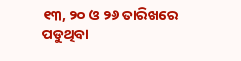୧୩, ୨୦ ଓ ୨୬ ତାରିଖରେ ପଡୁଥିବା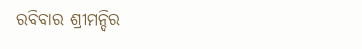ରବିବାର ଶ୍ରୀମନ୍ଦିର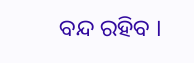ବନ୍ଦ ରହିବ ।